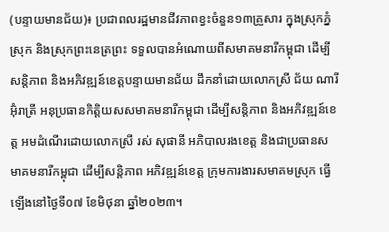(បន្ទាយមានជ័យ)៖ ប្រជាពលរដ្ឋមានជីវភាពខ្វះចំនួន១៣គ្រួសារ ក្នុងស្រុកភ្នំស្រុក និងស្រុកព្រះនេត្រព្រះ ទទួលបានអំណោយពីសមាគមនារីកម្ពុជា ដើម្បីសន្តិភាព និងអភិវឌ្ឍន៍ខេត្តបន្ទាយមានជ័យ ដឹកនាំដោយលោកស្រី ជ័យ ណារី  អ៊ុំរាត្រី អនុប្រធានកិត្តិយសសមាគមនារីកម្ពុជា ដើម្បីសន្តិភាព និងអភិវឌ្ឍន៍ខេត្ត អមដំណើរដោយលោកស្រី រស់ សុផានី អភិបាលរងខេត្ត និងជាប្រធានសមាគមនារីកម្ពុជា ដើម្បីសន្តិភាព អភិវឌ្ឍន៍ខេត្ត ក្រុមការងារសមាគមស្រុក ធ្វើឡើងនៅថ្ងៃទី០៧ ខែមិថុនា ឆ្នាំ២០២៣។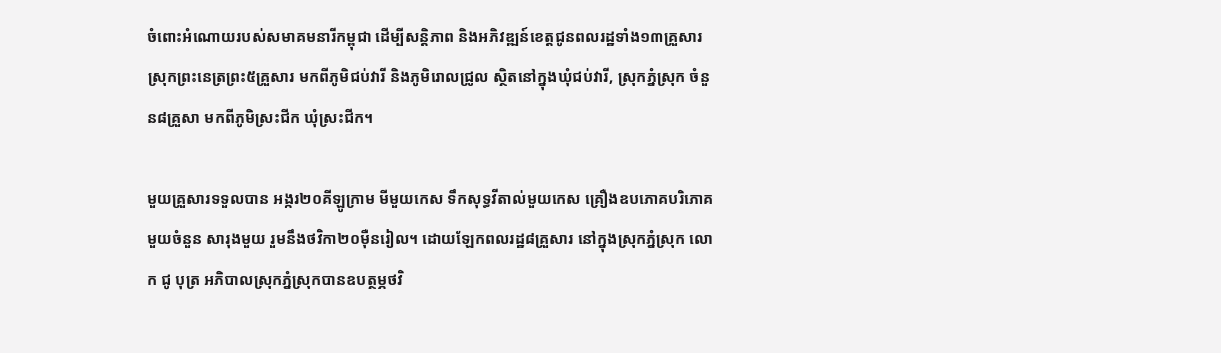ចំពោះអំណោយរបស់សមាគមនារីកម្ពុជា ដើម្បីសន្តិភាព និងអភិវឌ្ឍន៍ខេត្តជូនពលរដ្ឋទាំង១៣គ្រួសារ ស្រុកព្រះនេត្រព្រះ៥គ្រួសារ មកពីភូមិជប់វារី និងភូមិរោលជ្រូល ស្ថិតនៅក្នុងឃុំជប់វារី, ស្រុកភ្នំស្រុក ចំនួន៨គ្រួសា មកពីភូមិស្រះជីក ឃុំស្រះជីក។

មួយគ្រួសារទទួលបាន អង្ករ២០គីឡូក្រាម មីមួយកេស ទឹកសុទ្ធវីតាល់មួយកេស គ្រឿងឧបភោគបរិភោគមួយចំនួន សារុងមួយ រួមនឹងថវិកា២០ម៉ឺនរៀល។ ដោយឡែកពលរដ្ឋ៨គ្រួសារ នៅក្នុងស្រុកភ្នំស្រុក លោក ជូ បុត្រ អភិបាលស្រុកភ្នំស្រុកបានឧបត្ថម្ភថវិ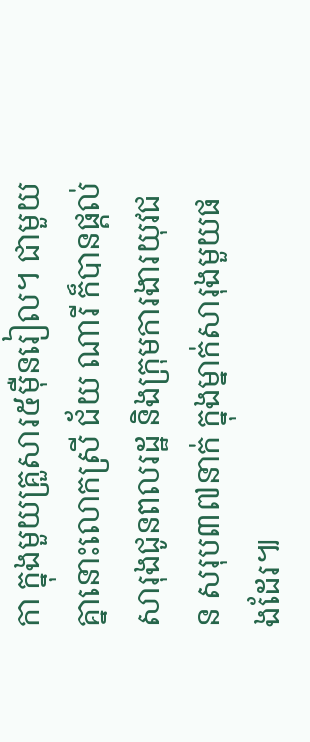កា ក្នុងមួយគ្រួសារ៥ម៉ឺនរៀល។ ជាមួយគ្នានោះលោកស្រី ជ័យ ណារី ក៏បានផ្តល់សារុងជូនពលរដ្ឋ និងក្រុមការងារយុវជន សរុប៣៧នាក់ ក្នុងម្នាក់សារុងមួយផងដែរ៕